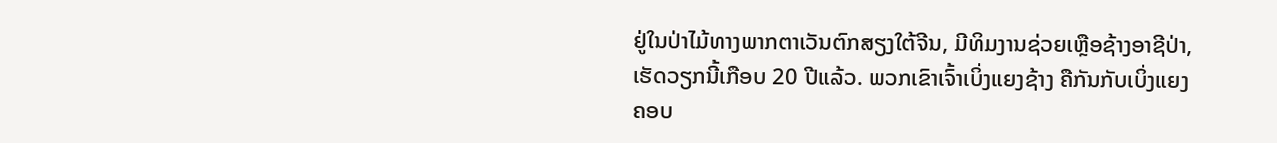ຢູ່ໃນປ່າໄມ້ທາງພາກຕາເວັນຕົກສຽງໃຕ້ຈີນ, ມີທິມງານຊ່ວຍເຫຼືອຊ້າງອາຊີປ່າ, ເຮັດວຽກນີ້ເກືອບ 20 ປີແລ້ວ. ພວກເຂົາເຈົ້າເບິ່ງແຍງຊ້າງ ຄືກັນກັບເບິ່ງແຍງຄອບ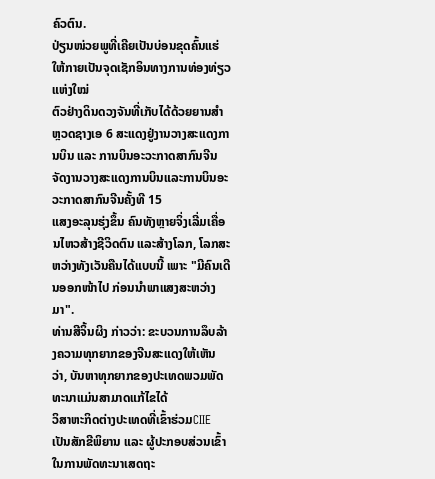ຄົວຕົນ.
ປ່ຽນໜ່ວຍພູທີ່ເຄີຍເປັນບ່ອນຂຸດຄົ້ນແຮ່ໃຫ້ກາຍເປັນຈຸດເຊັກອິນທາງການທ່ອງທ່ຽວແຫ່ງໃໝ່
ຕົວຢ່າງດິນດວງຈັນທີ່ເກັບໄດ້ດ້ວຍຍານສຳຫຼວດຊາງເອ 6 ສະແດງຢູ່ງານວາງສະແດງການບິນ ແລະ ການບິນອະວະກາດສາກົນຈີນ
ຈັດງານວາງສະແດງການບິນແລະການບິນອະວະກາດສາກົນຈີນຄັ້ງທີ 15
ແສງອະລຸນຮຸ່ງຂຶ້ນ ຄົນທັງຫຼາຍຈິ່ງເລີ່ມເຄື່ອນໄຫວສ້າງຊີວິດຕົນ ແລະສ້າງໂລກ, ໂລກສະຫວ່າງທັງເວັນຄືນໄດ້ແບບນີ້ ເພາະ "ມີຄົນເດີນອອກໜ້າໄປ ກ່ອນນໍາພາແສງສະຫວ່າງມາ".
ທ່ານສີຈິ້ນຜິງ ກ່າວວ່າ: ຂະບວນການລຶບລ້າງຄວາມທຸກຍາກຂອງຈີນສະແດງໃຫ້ເຫັນວ່າ, ບັນຫາທຸກຍາກຂອງປະເທດພວມພັດທະນາແມ່ນສາມາດແກ້ໄຂໄດ້
ວິສາຫະກິດຕ່າງປະເທດທີ່ເຂົ້າຮ່ວມCIIE ເປັນສັກຂີພິຍານ ແລະ ຜູ້ປະກອບສ່ວນເຂົ້າໃນການພັດທະນາເສດຖະ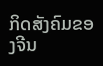ກິດສັງຄົມຂອງຈີນ